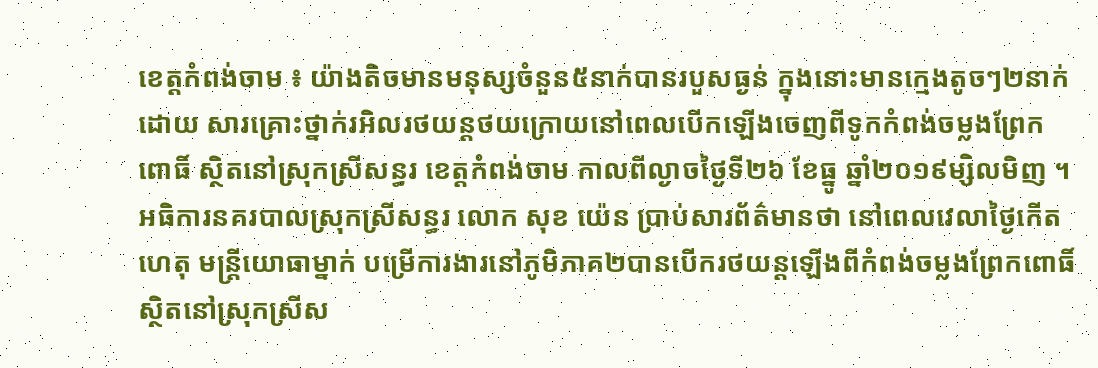ខេត្តកំពង់ចាម ៖ យ៉ាងតិចមានមនុស្សចំនួន៥នាក់បានរបួសធ្ងន់ ក្នុងនោះមានក្មេងតូចៗ២នាក់ ដោយ សារគ្រោះថ្នាក់រអិលរថយន្តថយក្រោយនៅពេលបើកឡើងចេញពីទូកកំពង់ចម្លងព្រែកពោធិ៍ ស្ថិតនៅស្រុកស្រីសន្ធរ ខេត្តកំពង់ចាម កាលពីល្ងាចថ្ងៃទី២៦ ខែធ្នូ ឆ្នាំ២០១៩ម្សិលមិញ ។
អធិការនគរបាលស្រុកស្រីសន្ធរ លោក សុខ យ៉េន ប្រាប់សារព័ត៌មានថា នៅពេលវេលាថ្ងៃកើតហេតុ មន្រ្តីយោធាម្នាក់ បម្រើការងារនៅភូមិភាគ២បានបើករថយន្តឡើងពីកំពង់ចម្លងព្រែកពោធិ៍ ស្ថិតនៅស្រុកស្រីស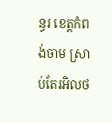ន្ធរ ខេត្តកំពង់ចាម ស្រាប់តែរអិលថ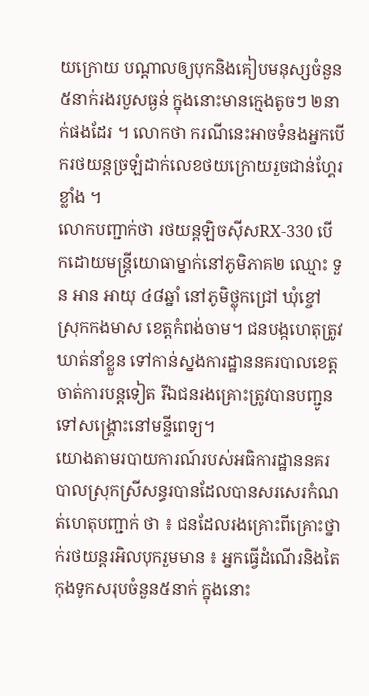យក្រោយ បណ្តាលឲ្យបុកនិងគៀបមនុស្សចំនួន៥នាក់រងរបួសធ្ងន់ ក្នុងនោះមានក្មេងតូចៗ ២នាក់ផងដែរ ។ លោកថា ករណីនេះអាចទំនងអ្នកបើករថយន្តច្រឡំដាក់លេខថយក្រោយរួចជាន់ហ្គែរខ្លាំង ។
លោកបញ្ជាក់ថា រថយន្ដឡិចស៊ីសRX-330 បើកដោយមន្រ្តីយោធាម្នាក់នៅភូមិភាគ២ ឈ្មោះ ទួន អាន អាយុ ៤៨ឆ្នាំ នៅភូមិថ្លុកជ្រៅ ឃុំខ្ចៅ ស្រុកកងមាស ខេត្តកំពង់ចាម។ ជនបង្កហេតុត្រូវឃាត់នាំខ្លួន ទៅកាន់ស្នងការដ្ឋាននគរបាលខេត្តចាត់ការបន្តទៀត រីឯជនរងគ្រោះត្រូវបានបញ្ជូនទៅសង្គ្រោះនៅមន្ទីពេទ្យ។
យោងតាមរបាយការណ៍របស់អធិការដ្ឋាននគរបាលស្រុកស្រីសន្ធរបានដែលបានសរសេរកំណត់ហេតុបញ្ជាក់ ថា ៖ ជនដែលរងគ្រោះពីគ្រោះថ្នាក់រថយន្តរអិលបុករួមមាន ៖ អ្នកធ្វើដំណើរនិងតៃកុងទូកសរុបចំនួន៥នាក់ ក្នុងនោះ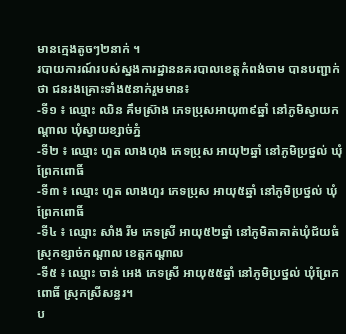មានក្មេងតូចៗ២នាក់ ។
របាយការណ៍របស់ស្នងការដ្ឋាននគរបាលខេត្តកំពង់ចាម បានបញ្ជាក់ថា ជនរងគ្រោះទាំង៥នាក់រួមមាន៖
-ទី១ ៖ ឈ្មោះ ឈិន គឹមស្រ៊ាង ភេទប្រុសអាយុ៣៩ឆ្នាំ នៅភូមិស្វាយកណ្ដាល ឃុំស្វាយខ្សាច់ភ្នំ
-ទី២ ៖ ឈ្មោះ ហួត លាងហុង ភេទប្រុស អាយុ២ឆ្នាំ នៅភូមិប្រថ្នល់ ឃុំព្រែកពោធិ៍
-ទី៣ ៖ ឈ្មោះ ហួត លាងហួរ ភេទប្រុស អាយុ៥ឆ្នាំ នៅភូមិប្រថ្នល់ ឃុំព្រែកពោធិ៍
-ទី៤ ៖ ឈ្មោះ សាំង រីម ភេទស្រី អាយុ៥២ឆ្នាំ នៅភូមិតាគាត់ឃុំជ័យធំ ស្រុកខ្សាច់កណ្តាល ខេត្តកណ្តាល
-ទី៥ ៖ ឈ្មោះ ចាន់ អេង ភេទស្រី អាយុ៥៥ឆ្នាំ នៅភូមិប្រថ្នល់ ឃុំព្រែកពោធិ៍ ស្រុកស្រីសន្ធរ។
ប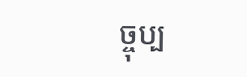ច្ចុប្ប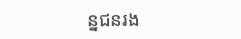ន្នជនរង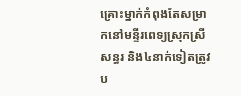គ្រោះម្នាក់កំពុងតែសម្រាកនៅមន្ទីរពេទ្យស្រុកស្រីសន្ធរ និង៤នាក់ទៀតត្រូវប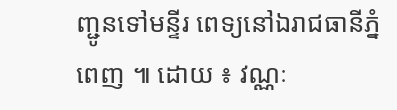ញ្ជូនទៅមន្ទីរ ពេទ្យនៅឯរាជធានីភ្នំពេញ ៕ ដោយ ៖ វណ្ណៈ